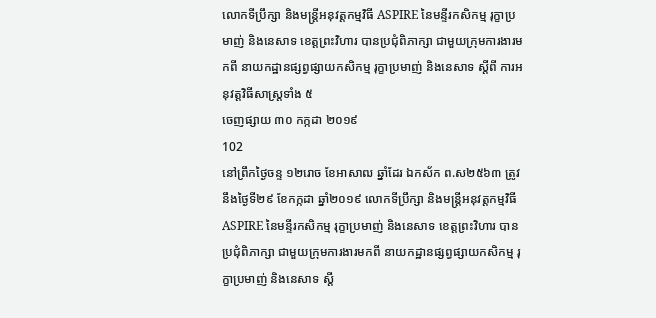លោកទីប្រឹក្សា និងមន្ត្រីអនុវត្តកម្មវិធី ASPIRE នៃមន្ទីរកសិកម្ម រុក្ខាប្រមាញ់ និងនេសាទ ខេត្តព្រះវិហារ បានប្រជុំពិភាក្សា ជាមួយក្រុមការងារមកពី នាយកដ្ឋានផ្សព្វផ្សាយកសិកម្ម រុក្ខាប្រមាញ់ និងនេសាទ ស្តីពី ការអនុវត្តវិធីសាស្រ្តទាំង ៥
ចេញផ្សាយ ៣០ កក្កដា ២០១៩
102
នៅព្រឹកថ្ងៃចន្ទ ១២រោច ខែអាសាឍ ឆ្នាំដែរ ឯកស័ក ព.ស២៥៦៣ ត្រូវនឹងថ្ងៃទី២៩ ខែកក្កដា ឆ្នាំ២០១៩ លោកទីប្រឹក្សា និងមន្ត្រីអនុវត្តកម្មវិធី ASPIRE នៃមន្ទីរកសិកម្ម រុក្ខាប្រមាញ់ និងនេសាទ ខេត្តព្រះវិហារ បានប្រជុំពិភាក្សា ជាមួយក្រុមការងារមកពី នាយកដ្ឋានផ្សព្វផ្សាយកសិកម្ម រុក្ខាប្រមាញ់ និងនេសាទ ស្តី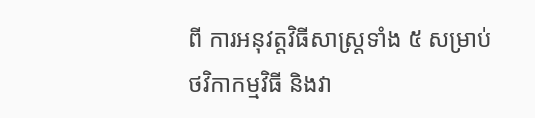ពី ការអនុវត្តវិធីសាស្រ្តទាំង ៥ សម្រាប់ថវិកាកម្មវិធី និងវា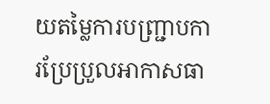យតម្លៃការបញ្រ្ជាបការប្រែប្រួលអាកាសធា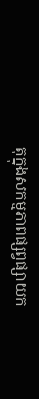តុក្នុងសកម្មភាពផ្សព្វផ្សាយក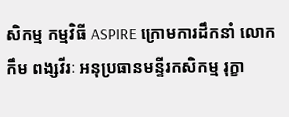សិកម្ម កម្មវិធី ASPIRE ក្រោមការដឹកនាំ លោក កឹម ពង្សវីរៈ អនុប្រធានមន្ទីរកសិកម្ម រុក្ខា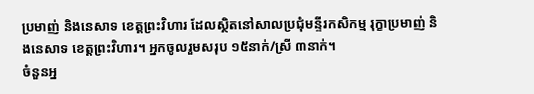ប្រមាញ់ និងនេសាទ ខេត្តព្រះវិហារ ដែលស្ថិតនៅសាលប្រជុំមន្ទីរកសិកម្ម រុក្ខាប្រមាញ់ និងនេសាទ ខេត្តព្រះវិហារ។ អ្នកចូលរួមសរុប ១៥នាក់/ស្រី ៣នាក់។
ចំនួនអ្ន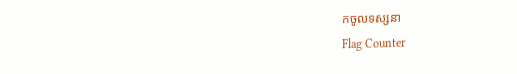កចូលទស្សនា
Flag Counter